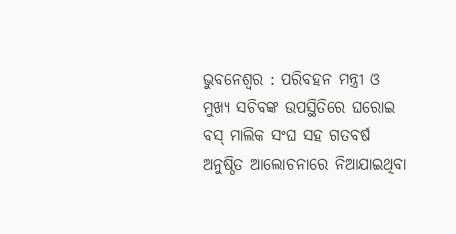ଭୁବନେଶ୍ୱର : ପରିବହନ ମନ୍ତ୍ରୀ ଓ ମୁଖ୍ୟ ସଚିବଙ୍କ ଉପସ୍ଥିତିରେ ଘରୋଇ ବସ୍ ମାଲିକ ସଂଘ ସହ ଗତବର୍ଷ ଅନୁଷ୍ଠିତ ଆଲୋଚନାରେ ନିଆଯାଇଥିବା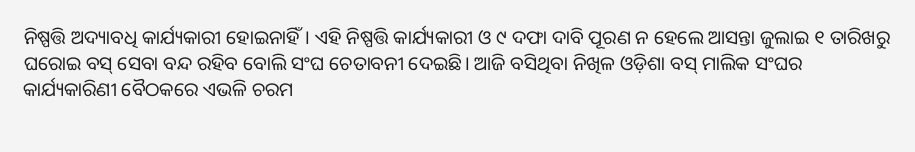ନିଷ୍ପତ୍ତି ଅଦ୍ୟାବଧି କାର୍ଯ୍ୟକାରୀ ହୋଇନାହିଁ। ଏହି ନିଷ୍ପତ୍ତି କାର୍ଯ୍ୟକାରୀ ଓ ୯ ଦଫା ଦାବି ପୂରଣ ନ ହେଲେ ଆସନ୍ତା ଜୁଲାଇ ୧ ତାରିଖରୁ ଘରୋଇ ବସ୍ ସେବା ବନ୍ଦ ରହିବ ବୋଲି ସଂଘ ଚେତାବନୀ ଦେଇଛି। ଆଜି ବସିଥିବା ନିଖିଳ ଓଡ଼ିଶା ବସ୍ ମାଲିକ ସଂଘର କାର୍ଯ୍ୟକାରିଣୀ ବୈଠକରେ ଏଭଳି ଚରମ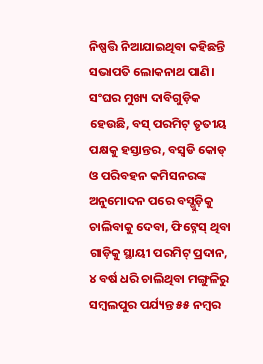ନିଷ୍ପତ୍ତି ନିଆଯାଇଥିବା କହିଛନ୍ତି ସଭାପତି ଲୋକନାଥ ପାଣି।
ସଂଘର ମୁଖ୍ୟ ଦାବିଗୁଡ଼ିକ ହେଉଛି, ବସ୍ ପରମିଟ୍ ତୃତୀୟ ପକ୍ଷକୁ ହସ୍ତାନ୍ତର, ବସ୍ବଡି କୋଡ୍ ଓ ପରିବହନ କମିସନରଙ୍କ ଅନୁମୋଦନ ପରେ ବସ୍ଗୁଡ଼ିକୁ ଚାଲିବାକୁ ଦେବା, ଫିଟ୍ନେସ୍ ଥିବା ଗାଡ଼ିକୁ ସ୍ଥାୟୀ ପରମିଟ୍ ପ୍ରଦାନ, ୪ ବର୍ଷ ଧରି ଚାଲିଥିବା ମଙ୍ଗୁଳିରୁ ସମ୍ବଲପୁର ପର୍ଯ୍ୟନ୍ତ ୫୫ ନମ୍ବର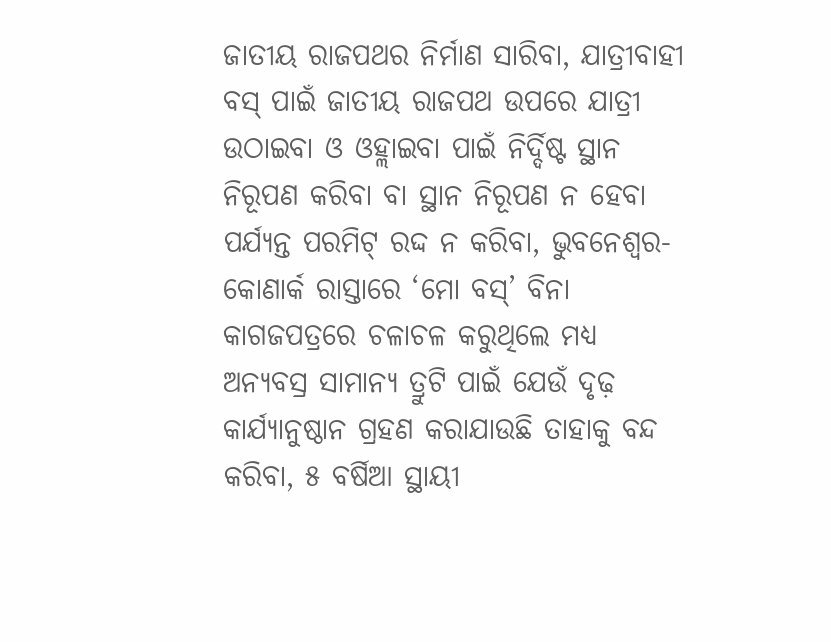ଜାତୀୟ ରାଜପଥର ନିର୍ମାଣ ସାରିବା, ଯାତ୍ରୀବାହୀ ବସ୍ ପାଇଁ ଜାତୀୟ ରାଜପଥ ଉପରେ ଯାତ୍ରୀ ଉଠାଇବା ଓ ଓହ୍ଲାଇବା ପାଇଁ ନିର୍ଦ୍ଦିଷ୍ଟ ସ୍ଥାନ ନିରୂପଣ କରିବା ବା ସ୍ଥାନ ନିରୂପଣ ନ ହେବା ପର୍ଯ୍ୟନ୍ତ ପରମିଟ୍ ରଦ୍ଦ ନ କରିବା, ଭୁବନେଶ୍ବର-କୋଣାର୍କ ରାସ୍ତାରେ ‘ମୋ ବସ୍’ ବିନା କାଗଜପତ୍ରରେ ଚଳାଚଳ କରୁଥିଲେ ମଧ୍ୟ ଅନ୍ୟବସ୍ର ସାମାନ୍ୟ ତ୍ରୁଟି ପାଇଁ ଯେଉଁ ଦୃଢ଼ କାର୍ଯ୍ୟାନୁଷ୍ଠାନ ଗ୍ରହଣ କରାଯାଉଛି ତାହାକୁ ବନ୍ଦ କରିବା, ୫ ବର୍ଷିଆ ସ୍ଥାୟୀ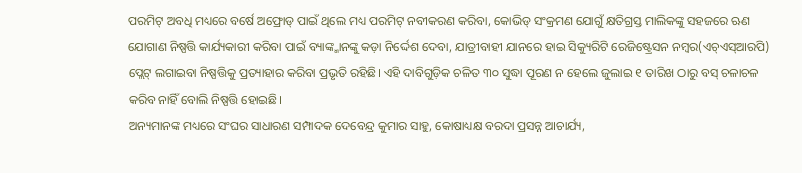ପରମିଟ୍ ଅବଧି ମଧ୍ୟରେ ବର୍ଷେ ଅଫ୍ରୋଡ୍ ପାଇଁ ଥିଲେ ମଧ୍ୟ ପରମିଟ୍ ନବୀକରଣ କରିବା, କୋଭିଡ୍ ସଂକ୍ରମଣ ଯୋଗୁଁ କ୍ଷତିଗ୍ରସ୍ତ ମାଲିକଙ୍କୁ ସହଜରେ ଋଣ ଯୋଗାଣ ନିଷ୍ପତ୍ତି କାର୍ଯ୍ୟକାରୀ କରିବା ପାଇଁ ବ୍ୟାଙ୍କ୍ମାନଙ୍କୁ କଡ଼ା ନିର୍ଦ୍ଦେଶ ଦେବା, ଯାତ୍ରୀବାହୀ ଯାନରେ ହାଇ ସିକ୍ୟୁରିଟି ରେଜିଷ୍ଟ୍ରେସନ ନମ୍ବର(ଏଚ୍ଏସ୍ଆରପି) ପ୍ଲେଟ୍ ଲଗାଇବା ନିଷ୍ପତ୍ତିକୁ ପ୍ରତ୍ୟାହାର କରିବା ପ୍ରଭୃତି ରହିଛି। ଏହି ଦାବିଗୁଡ଼ିକ ଚଳିତ ୩୦ ସୁଦ୍ଧା ପୂରଣ ନ ହେଲେ ଜୁଲାଇ ୧ ତାରିଖ ଠାରୁ ବସ୍ ଚଳାଚଳ କରିବ ନାହିଁ ବୋଲି ନିଷ୍ପତ୍ତି ହୋଇଛି।
ଅନ୍ୟମାନଙ୍କ ମଧ୍ୟରେ ସଂଘର ସାଧାରଣ ସମ୍ପାଦକ ଦେବେନ୍ଦ୍ର କୁମାର ସାହୁ, କୋଷାଧ୍ୟକ୍ଷ ବରଦା ପ୍ରସନ୍ନ ଆଚାର୍ଯ୍ୟ,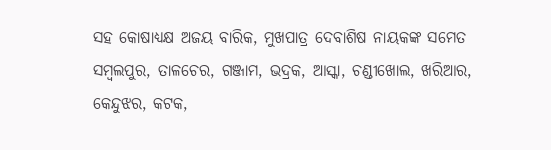ସହ କୋଷାଧ୍ୟକ୍ଷ ଅଜୟ ବାରିକ, ମୁଖପାତ୍ର ଦେବାଶିଷ ନାୟକଙ୍କ ସମେତ ସମ୍ବଲପୁର, ତାଳଚେର, ଗଞ୍ଜାମ, ଭଦ୍ରକ, ଆସ୍କା, ଚଣ୍ଡୀଖୋଲ, ଖରିଆର, କେନ୍ଦୁଝର, କଟକ,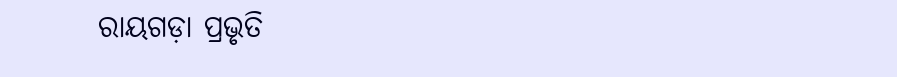ରାୟଗଡ଼ା ପ୍ରଭୃତି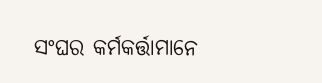ସଂଘର କର୍ମକର୍ତ୍ତାମାନେ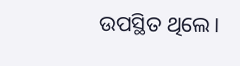ଉପସ୍ଥିତ ଥିଲେ।